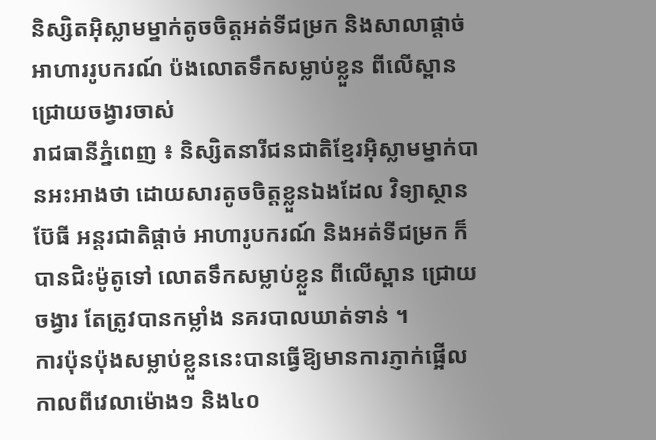និស្សិតអ៊ិស្លាមម្នាក់តូចចិត្តអត់ទីជម្រក និងសាលាផ្តាច់អាហាររូបករណ៍ ប៉ងលោតទឹកសម្លាប់ខ្លួន ពីលើស្ពានជ្រោយចង្វារចាស់
រាជធានីភ្នំពេញ ៖ និស្សិតនារីជនជាតិខ្មែរអ៊ិស្លាមម្នាក់បានអះអាងថា ដោយសារតូចចិត្តខ្លួនឯងដែល វិទ្យាស្ថានប៊ែធី អន្តរជាតិផ្តាច់ អាហារូបករណ៍ និងអត់ទីជម្រក ក៏បានជិះម៉ូតូទៅ លោតទឹកសម្លាប់ខ្លួន ពីលើស្ពាន ជ្រោយចង្វារ តែត្រូវបានកម្លាំង នគរបាលឃាត់ទាន់ ។
ការប៉ុនប៉ុងសម្លាប់ខ្លួននេះបានធ្វើឱ្យមានការភ្ញាក់ផ្អើល កាលពីវេលាម៉ោង១ និង៤០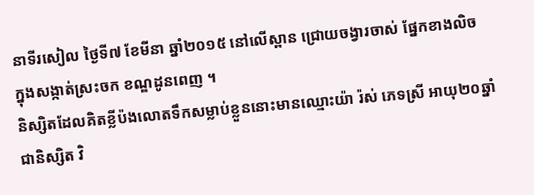នាទីរសៀល ថ្ងៃទី៧ ខែមីនា ឆ្នាំ២០១៥ នៅលើស្ពាន ជ្រោយចង្វារចាស់ ផ្នែកខាងលិច ក្នុងសង្កាត់ស្រះចក ខណ្ឌដូនពេញ ។
និស្សិតដែលគិតខ្លីប៉ងលោតទឹកសម្លាប់ខ្លួននោះមានឈ្មោះយ៉ា រ៉ស់ ភេទស្រី អាយុ២០ឆ្នាំ ជានិស្សិត វិ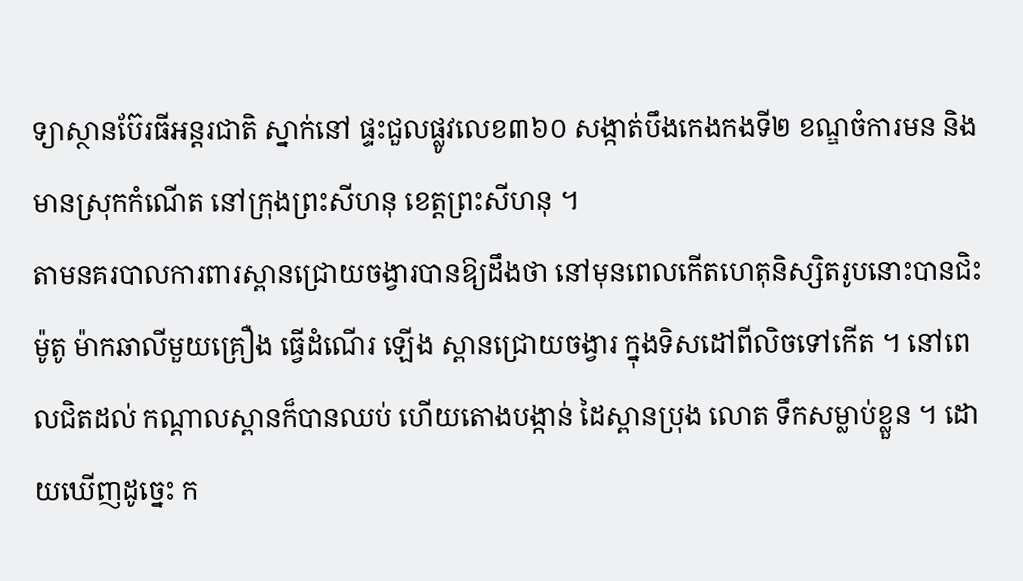ទ្យាស្ថានប៊ែរធីអន្តរជាតិ ស្នាក់នៅ ផ្ទះជួលផ្លូវលេខ៣៦០ សង្កាត់បឹងកេងកងទី២ ខណ្ឌចំការមន និងមានស្រុកកំណើត នៅក្រុងព្រះសីហនុ ខេត្តព្រះសីហនុ ។
តាមនគរបាលការពារស្ពានជ្រោយចង្វារបានឱ្យដឹងថា នៅមុនពេលកើតហេតុនិស្សិតរូបនោះបានជិះម៉ូតូ ម៉ាកឆាលីមួយគ្រឿង ធ្វើដំណើរ ឡើង ស្ពានជ្រោយចង្វារ ក្នុងទិសដៅពីលិចទៅកើត ។ នៅពេលជិតដល់ កណ្តាលស្ពានក៏បានឈប់ ហើយតោងបង្កាន់ ដៃស្ពានប្រុង លោត ទឹកសម្លាប់ខ្លួន ។ ដោយឃើញដូច្នេះ ក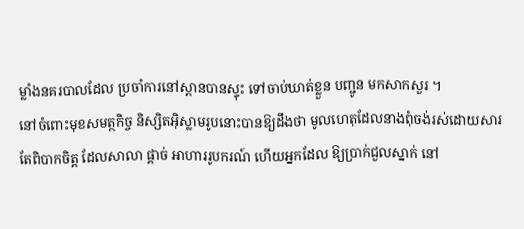ម្លាំងនគរបាលដែល ប្រចាំការនៅស្ពានបានស្ទុះ ទៅចាប់ឃាត់ខ្លួន បញ្ជូន មកសាកសួរ ។
នៅចំពោះមុខសមត្ថកិច្ច និស្សិតអ៊ិស្លាមរូបនោះបានឱ្យដឹងថា មូលហេតុដែលនាងពុំចង់រស់ដោយសារ តែពិបាកចិត្ត ដែលសាលា ផ្តាច់ អាហាររូបករណ៍ ហើយអ្នកដែល ឱ្យប្រាក់ជួលស្នាក់ នៅ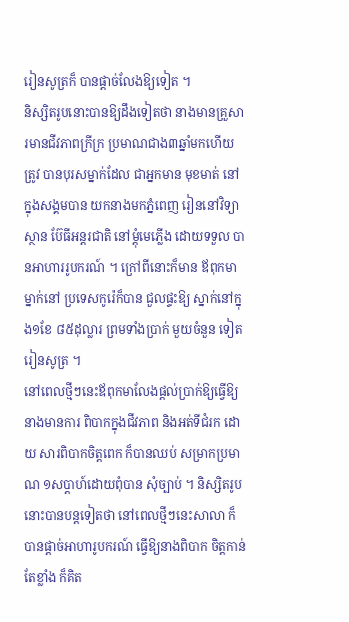រៀនសូត្រក៏ បានផ្តាច់លែងឱ្យទៀត ។
និស្សិតរូបនោះបានឱ្យដឹងទៀតថា នាងមានគ្រួសារមានជីវភាពក្រីក្រ ប្រមាណជាង៣ឆ្នាំមកហើយត្រូវ បានបុរសម្នាក់ដែល ជាអ្នកមាន មុខមាត់ នៅក្នុងសង្គមបាន យកនាងមកភ្នំពេញ រៀននៅវិទ្យាស្ថាន ប៊ែធីអន្តរជាតិ នៅម្តុំមេភ្លើង ដោយទទួល បានអាហាររូបករណ៍ ។ ក្រៅពីនោះក៏មាន ឪពុកមាម្នាក់នៅ ប្រទេសកូរ៉េក៏បាន ជួលផ្ទះឱ្យ ស្នាក់នៅក្នុង១ខែ ៨៥ដុល្លារ ព្រមទាំងប្រាក់ មួយចំនួន ទៀតរៀនសូត្រ ។
នៅពេលថ្មីៗនេះឪពុកមាលែងផ្តល់ប្រាក់ឱ្យធ្វើឱ្យនាងមានការ ពិបាកក្នុងជីវភាព និងអត់ទីជំរក ដោយ សារពិបាកចិត្តពេក ក៏បានឈប់ សម្រាកប្រមាណ ១សប្តាហ៍ដោយពុំបាន សុំច្បាប់ ។ និស្សិតរូបនោះបានបន្តទៀតថា នៅពេលថ្មីៗនេះសាលា ក៏បានផ្តាច់អាហារូបករណ៍ ធ្វើឱ្យនាងពិបាក ចិត្តកាន់តែខ្លាំង ក៏គិត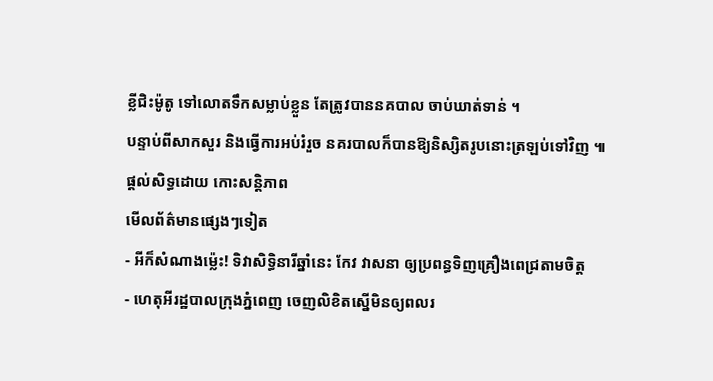ខ្លីជិះម៉ូតូ ទៅលោតទឹកសម្លាប់ខ្លួន តែត្រូវបាននគបាល ចាប់ឃាត់ទាន់ ។
បន្ទាប់ពីសាកសួរ និងធ្វើការអប់រំរួច នគរបាលក៏បានឱ្យនិស្សិតរូបនោះត្រឡប់ទៅវិញ ៕
ផ្តល់សិទ្ធដោយ កោះសន្តិភាព
មើលព័ត៌មានផ្សេងៗទៀត
- អីក៏សំណាងម្ល៉េះ! ទិវាសិទ្ធិនារីឆ្នាំនេះ កែវ វាសនា ឲ្យប្រពន្ធទិញគ្រឿងពេជ្រតាមចិត្ត
- ហេតុអីរដ្ឋបាលក្រុងភ្នំពេញ ចេញលិខិតស្នើមិនឲ្យពលរ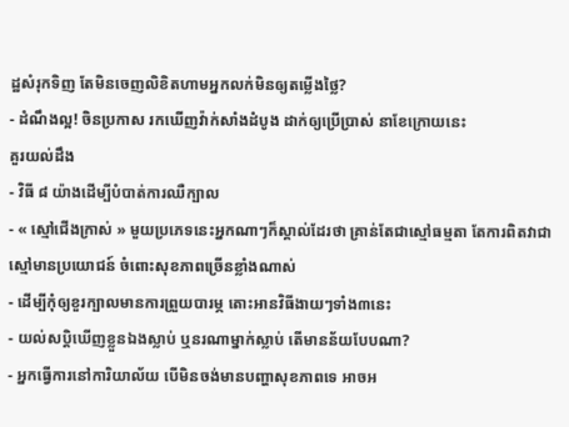ដ្ឋសំរុកទិញ តែមិនចេញលិខិតហាមអ្នកលក់មិនឲ្យតម្លើងថ្លៃ?
- ដំណឹងល្អ! ចិនប្រកាស រកឃើញវ៉ាក់សាំងដំបូង ដាក់ឲ្យប្រើប្រាស់ នាខែក្រោយនេះ
គួរយល់ដឹង
- វិធី ៨ យ៉ាងដើម្បីបំបាត់ការឈឺក្បាល
- « ស្មៅជើងក្រាស់ » មួយប្រភេទនេះអ្នកណាៗក៏ស្គាល់ដែរថា គ្រាន់តែជាស្មៅធម្មតា តែការពិតវាជាស្មៅមានប្រយោជន៍ ចំពោះសុខភាពច្រើនខ្លាំងណាស់
- ដើម្បីកុំឲ្យខួរក្បាលមានការព្រួយបារម្ភ តោះអានវិធីងាយៗទាំង៣នេះ
- យល់សប្តិឃើញខ្លួនឯងស្លាប់ ឬនរណាម្នាក់ស្លាប់ តើមានន័យបែបណា?
- អ្នកធ្វើការនៅការិយាល័យ បើមិនចង់មានបញ្ហាសុខភាពទេ អាចអ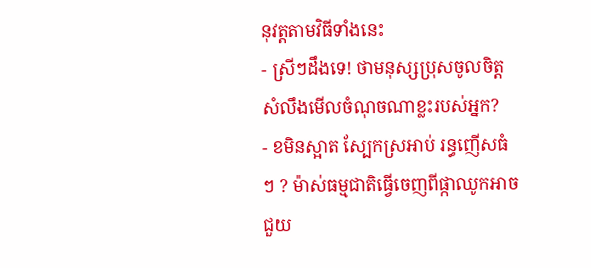នុវត្តតាមវិធីទាំងនេះ
- ស្រីៗដឹងទេ! ថាមនុស្សប្រុសចូលចិត្ត សំលឹងមើលចំណុចណាខ្លះរបស់អ្នក?
- ខមិនស្អាត ស្បែកស្រអាប់ រន្ធញើសធំៗ ? ម៉ាស់ធម្មជាតិធ្វើចេញពីផ្កាឈូកអាចជួយ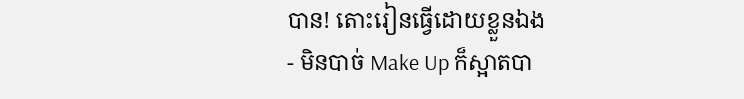បាន! តោះរៀនធ្វើដោយខ្លួនឯង
- មិនបាច់ Make Up ក៏ស្អាតបា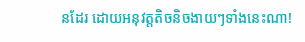នដែរ ដោយអនុវត្តតិចនិចងាយៗទាំងនេះណា!